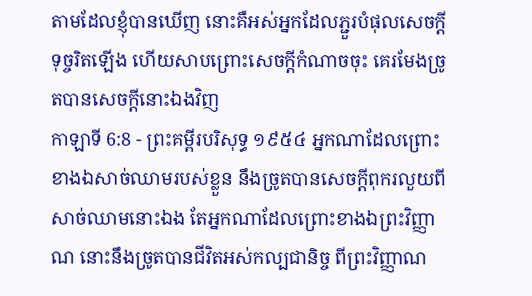តាមដែលខ្ញុំបានឃើញ នោះគឺអស់អ្នកដែលភ្ជួរបំផុលសេចក្ដីទុច្ចរិតឡើង ហើយសាបព្រោះសេចក្ដីកំណាចចុះ គេរមែងច្រូតបានសេចក្ដីនោះឯងវិញ
កាឡាទី 6:8 - ព្រះគម្ពីរបរិសុទ្ធ ១៩៥៤ អ្នកណាដែលព្រោះខាងឯសាច់ឈាមរបស់ខ្លួន នឹងច្រូតបានសេចក្ដីពុករលួយពីសាច់ឈាមនោះឯង តែអ្នកណាដែលព្រោះខាងឯព្រះវិញ្ញាណ នោះនឹងច្រូតបានជីវិតអស់កល្បជានិច្ច ពីព្រះវិញ្ញាណ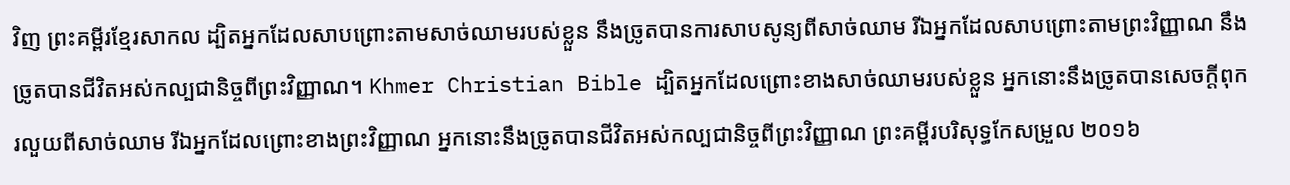វិញ ព្រះគម្ពីរខ្មែរសាកល ដ្បិតអ្នកដែលសាបព្រោះតាមសាច់ឈាមរបស់ខ្លួន នឹងច្រូតបានការសាបសូន្យពីសាច់ឈាម រីឯអ្នកដែលសាបព្រោះតាមព្រះវិញ្ញាណ នឹងច្រូតបានជីវិតអស់កល្បជានិច្ចពីព្រះវិញ្ញាណ។ Khmer Christian Bible ដ្បិតអ្នកដែលព្រោះខាងសាច់ឈាមរបស់ខ្លួន អ្នកនោះនឹងច្រូតបានសេចក្ដីពុករលួយពីសាច់ឈាម រីឯអ្នកដែលព្រោះខាងព្រះវិញ្ញាណ អ្នកនោះនឹងច្រូតបានជីវិតអស់កល្បជានិច្ចពីព្រះវិញ្ញាណ ព្រះគម្ពីរបរិសុទ្ធកែសម្រួល ២០១៦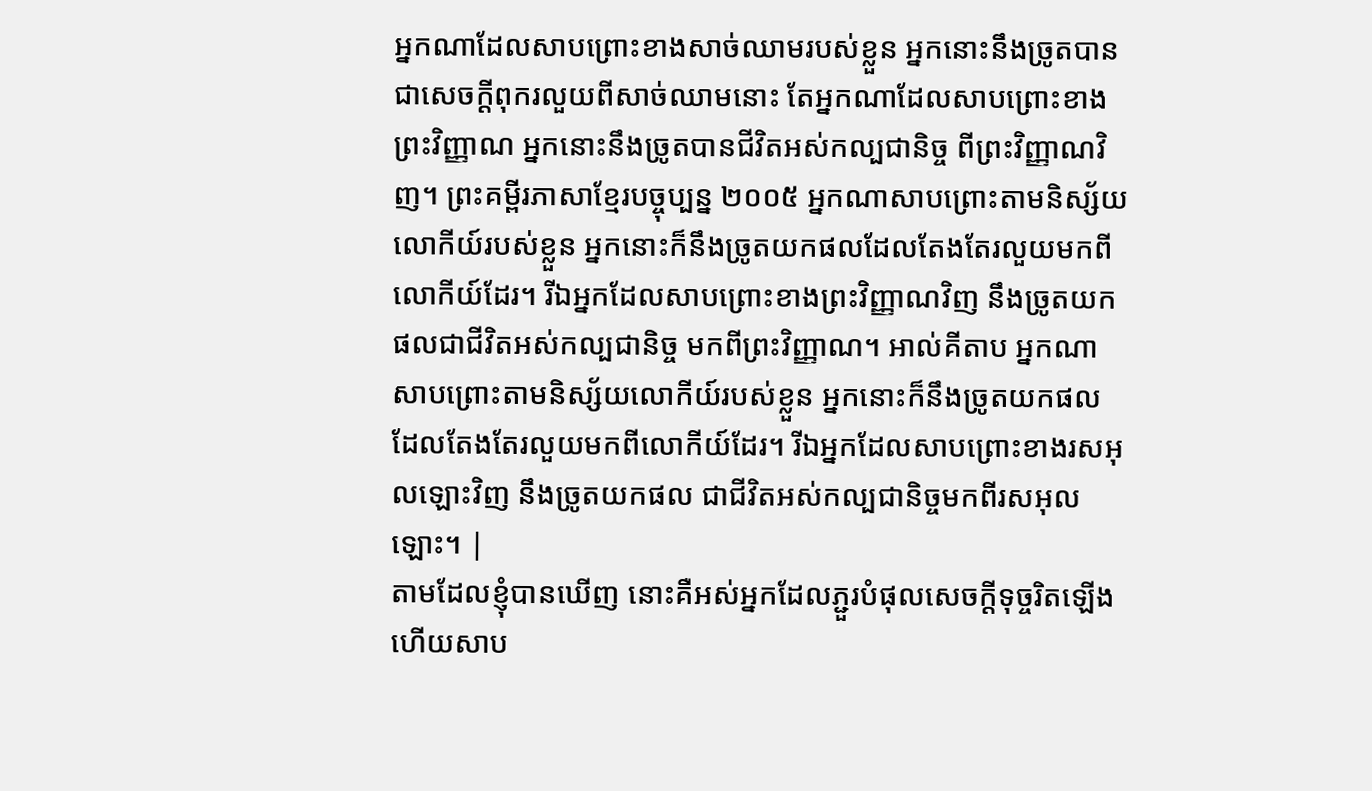អ្នកណាដែលសាបព្រោះខាងសាច់ឈាមរបស់ខ្លួន អ្នកនោះនឹងច្រូតបានជាសេចក្ដីពុករលួយពីសាច់ឈាមនោះ តែអ្នកណាដែលសាបព្រោះខាងព្រះវិញ្ញាណ អ្នកនោះនឹងច្រូតបានជីវិតអស់កល្បជានិច្ច ពីព្រះវិញ្ញាណវិញ។ ព្រះគម្ពីរភាសាខ្មែរបច្ចុប្បន្ន ២០០៥ អ្នកណាសាបព្រោះតាមនិស្ស័យលោកីយ៍របស់ខ្លួន អ្នកនោះក៏នឹងច្រូតយកផលដែលតែងតែរលួយមកពីលោកីយ៍ដែរ។ រីឯអ្នកដែលសាបព្រោះខាងព្រះវិញ្ញាណវិញ នឹងច្រូតយកផលជាជីវិតអស់កល្បជានិច្ច មកពីព្រះវិញ្ញាណ។ អាល់គីតាប អ្នកណាសាបព្រោះតាមនិស្ស័យលោកីយ៍របស់ខ្លួន អ្នកនោះក៏នឹងច្រូតយកផល ដែលតែងតែរលួយមកពីលោកីយ៍ដែរ។ រីឯអ្នកដែលសាបព្រោះខាងរសអុលឡោះវិញ នឹងច្រូតយកផល ជាជីវិតអស់កល្បជានិច្ចមកពីរសអុលឡោះ។ |
តាមដែលខ្ញុំបានឃើញ នោះគឺអស់អ្នកដែលភ្ជួរបំផុលសេចក្ដីទុច្ចរិតឡើង ហើយសាប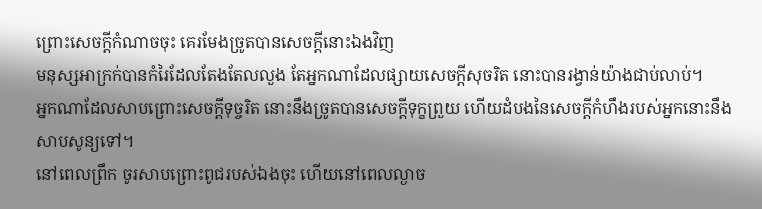ព្រោះសេចក្ដីកំណាចចុះ គេរមែងច្រូតបានសេចក្ដីនោះឯងវិញ
មនុស្សអាក្រក់បានកំរៃដែលតែងតែលលួង តែអ្នកណាដែលផ្សាយសេចក្ដីសុចរិត នោះបានរង្វាន់យ៉ាងជាប់លាប់។
អ្នកណាដែលសាបព្រោះសេចក្ដីទុច្ចរិត នោះនឹងច្រូតបានសេចក្ដីទុក្ខព្រួយ ហើយដំបងនៃសេចក្ដីកំហឹងរបស់អ្នកនោះនឹងសាបសូន្យទៅ។
នៅពេលព្រឹក ចូរសាបព្រោះពូជរបស់ឯងចុះ ហើយនៅពេលល្ងាច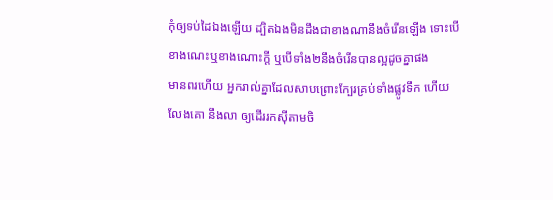កុំឲ្យទប់ដៃឯងឡើយ ដ្បិតឯងមិនដឹងជាខាងណានឹងចំរើនឡើង ទោះបើខាងណេះឬខាងណោះក្តី ឬបើទាំង២នឹងចំរើនបានល្អដូចគ្នាផង
មានពរហើយ អ្នករាល់គ្នាដែលសាបព្រោះក្បែរគ្រប់ទាំងផ្លូវទឹក ហើយលែងគោ នឹងលា ឲ្យដើររកស៊ីតាមចិ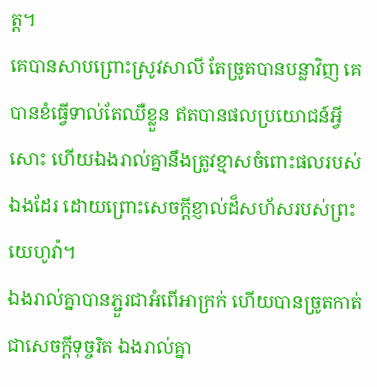ត្ត។
គេបានសាបព្រោះស្រូវសាលី តែច្រូតបានបន្លាវិញ គេបានខំធ្វើទាល់តែឈឺខ្លួន ឥតបានផលប្រយោជន៍អ្វីសោះ ហើយឯងរាល់គ្នានឹងត្រូវខ្មាសចំពោះផលរបស់ឯងដែរ ដោយព្រោះសេចក្ដីខ្ញាល់ដ៏សហ័សរបស់ព្រះយេហូវ៉ា។
ឯងរាល់គ្នាបានភ្ជួរជាអំពើអាក្រក់ ហើយបានច្រូតកាត់ជាសេចក្ដីទុច្ចរិត ឯងរាល់គ្នា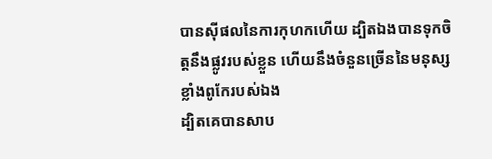បានស៊ីផលនៃការកុហកហើយ ដ្បិតឯងបានទុកចិត្តនឹងផ្លូវរបស់ខ្លួន ហើយនឹងចំនួនច្រើននៃមនុស្សខ្លាំងពូកែរបស់ឯង
ដ្បិតគេបានសាប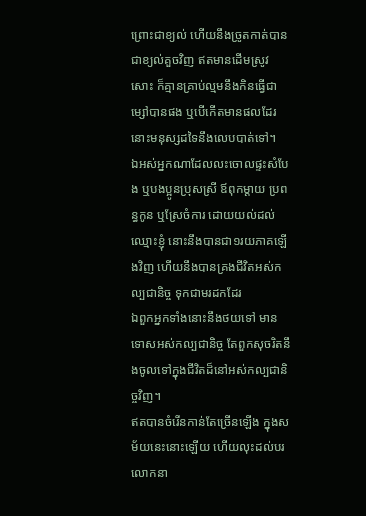ព្រោះជាខ្យល់ ហើយនឹងច្រូតកាត់បានជាខ្យល់គួចវិញ ឥតមានដើមស្រូវសោះ ក៏គ្មានគ្រាប់ល្មមនឹងកិនធ្វើជាម្សៅបានផង ឬបើកើតមានផលដែរ នោះមនុស្សដទៃនឹងលេបបាត់ទៅ។
ឯអស់អ្នកណាដែលលះចោលផ្ទះសំបែង ឬបងប្អូនប្រុសស្រី ឪពុកម្តាយ ប្រពន្ធកូន ឬស្រែចំការ ដោយយល់ដល់ឈ្មោះខ្ញុំ នោះនឹងបានជា១រយភាគឡើងវិញ ហើយនឹងបានគ្រងជីវិតអស់កល្បជានិច្ច ទុកជាមរដកដែរ
ឯពួកអ្នកទាំងនោះនឹងថយទៅ មានទោសអស់កល្បជានិច្ច តែពួកសុចរិតនឹងចូលទៅក្នុងជីវិតដ៏នៅអស់កល្បជានិច្ចវិញ។
ឥតបានចំរើនកាន់តែច្រើនឡើង ក្នុងសម័យនេះនោះឡើយ ហើយលុះដល់បរលោកនា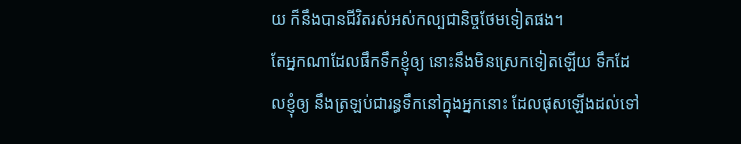យ ក៏នឹងបានជីវិតរស់អស់កល្បជានិច្ចថែមទៀតផង។
តែអ្នកណាដែលផឹកទឹកខ្ញុំឲ្យ នោះនឹងមិនស្រេកទៀតឡើយ ទឹកដែលខ្ញុំឲ្យ នឹងត្រឡប់ជារន្ធទឹកនៅក្នុងអ្នកនោះ ដែលផុសឡើងដល់ទៅ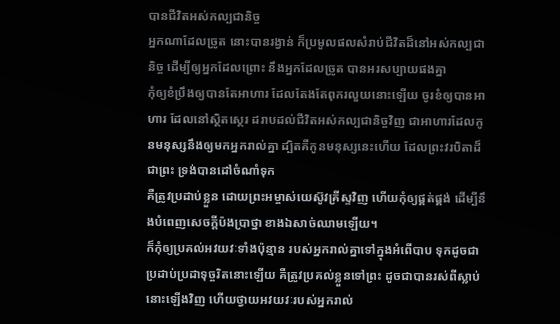បានជីវិតអស់កល្បជានិច្ច
អ្នកណាដែលច្រូត នោះបានរង្វាន់ ក៏ប្រមូលផលសំរាប់ជីវិតដ៏នៅអស់កល្បជានិច្ច ដើម្បីឲ្យអ្នកដែលព្រោះ នឹងអ្នកដែលច្រូត បានអរសប្បាយផងគ្នា
កុំឲ្យខំប្រឹងឲ្យបានតែអាហារ ដែលតែងតែពុករលួយនោះឡើយ ចូរខំឲ្យបានអាហារ ដែលនៅស្ថិតស្ថេរ ដរាបដល់ជីវិតអស់កល្បជានិច្ចវិញ ជាអាហារដែលកូនមនុស្សនឹងឲ្យមកអ្នករាល់គ្នា ដ្បិតគឺកូនមនុស្សនេះហើយ ដែលព្រះវរបិតាដ៏ជាព្រះ ទ្រង់បានដៅចំណាំទុក
គឺត្រូវប្រដាប់ខ្លួន ដោយព្រះអម្ចាស់យេស៊ូវគ្រីស្ទវិញ ហើយកុំឲ្យផ្គត់ផ្គង់ ដើម្បីនឹងបំពេញសេចក្ដីប៉ងប្រាថ្នា ខាងឯសាច់ឈាមឡើយ។
ក៏កុំឲ្យប្រគល់អវយវៈទាំងប៉ុន្មាន របស់អ្នករាល់គ្នាទៅក្នុងអំពើបាប ទុកដូចជាប្រដាប់ប្រដាទុច្ចរិតនោះឡើយ គឺត្រូវប្រគល់ខ្លួនទៅព្រះ ដូចជាបានរស់ពីស្លាប់នោះឡើងវិញ ហើយថ្វាយអវយវៈរបស់អ្នករាល់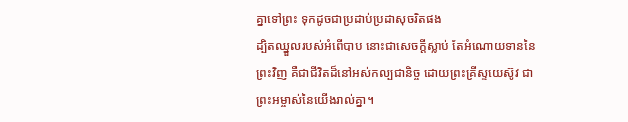គ្នាទៅព្រះ ទុកដូចជាប្រដាប់ប្រដាសុចរិតផង
ដ្បិតឈ្នួលរបស់អំពើបាប នោះជាសេចក្ដីស្លាប់ តែអំណោយទាននៃព្រះវិញ គឺជាជីវិតដ៏នៅអស់កល្បជានិច្ច ដោយព្រះគ្រីស្ទយេស៊ូវ ជាព្រះអម្ចាស់នៃយើងរាល់គ្នា។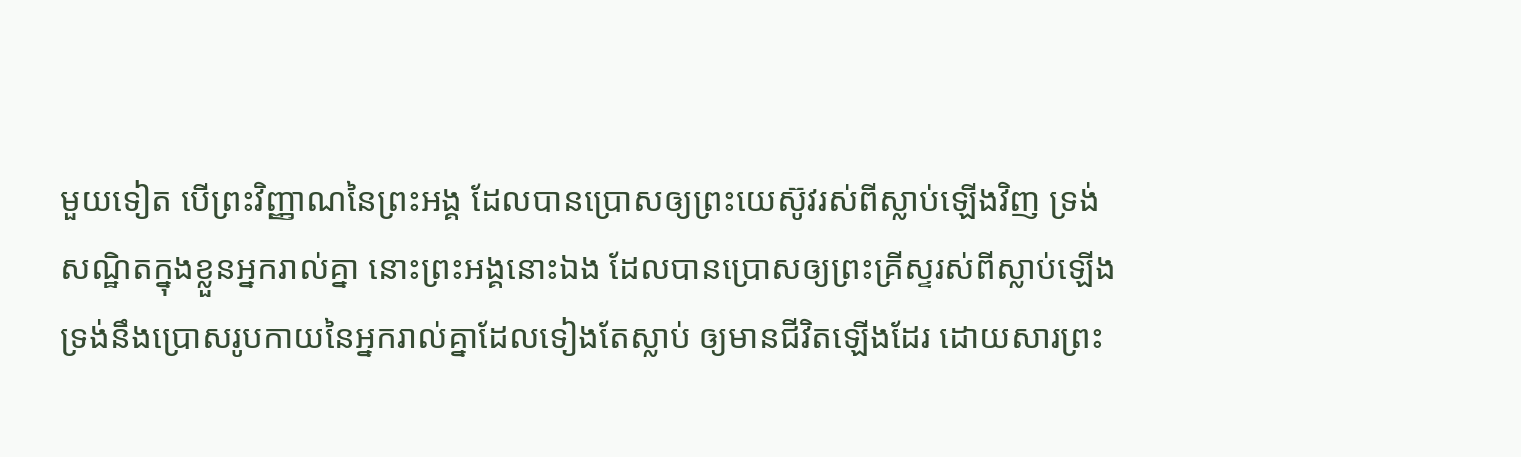មួយទៀត បើព្រះវិញ្ញាណនៃព្រះអង្គ ដែលបានប្រោសឲ្យព្រះយេស៊ូវរស់ពីស្លាប់ឡើងវិញ ទ្រង់សណ្ឋិតក្នុងខ្លួនអ្នករាល់គ្នា នោះព្រះអង្គនោះឯង ដែលបានប្រោសឲ្យព្រះគ្រីស្ទរស់ពីស្លាប់ឡើង ទ្រង់នឹងប្រោសរូបកាយនៃអ្នករាល់គ្នាដែលទៀងតែស្លាប់ ឲ្យមានជីវិតឡើងដែរ ដោយសារព្រះ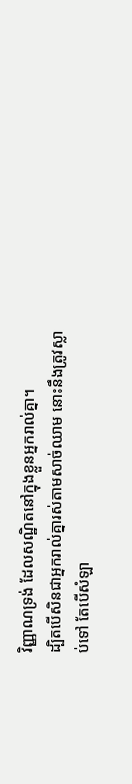វិញ្ញាណទ្រង់ ដែលសណ្ឋិតនៅក្នុងខ្លួនអ្នករាល់គ្នា។
ដ្បិតបើសិនជាអ្នករាល់គ្នារស់តាមសាច់ឈាម នោះនឹងត្រូវស្លាប់ទៅ តែបើសំឡា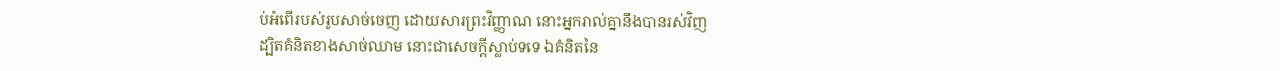ប់អំពើរបស់រូបសាច់ចេញ ដោយសារព្រះវិញ្ញាណ នោះអ្នករាល់គ្នានឹងបានរស់វិញ
ដ្បិតគំនិតខាងសាច់ឈាម នោះជាសេចក្ដីស្លាប់ទទេ ឯគំនិតនៃ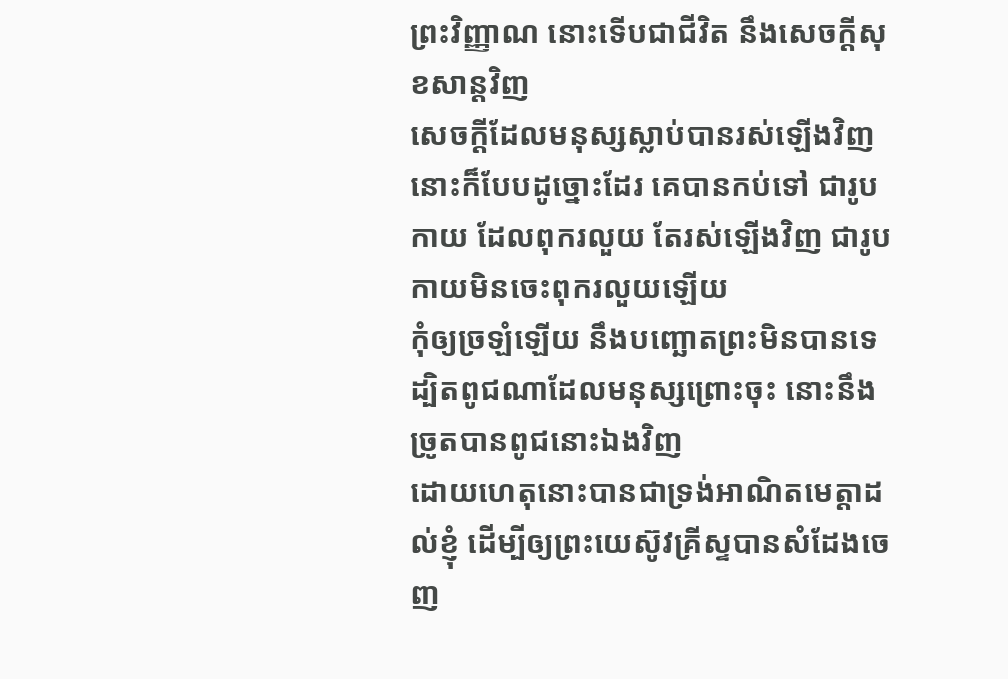ព្រះវិញ្ញាណ នោះទើបជាជីវិត នឹងសេចក្ដីសុខសាន្តវិញ
សេចក្ដីដែលមនុស្សស្លាប់បានរស់ឡើងវិញ នោះក៏បែបដូច្នោះដែរ គេបានកប់ទៅ ជារូបកាយ ដែលពុករលួយ តែរស់ឡើងវិញ ជារូបកាយមិនចេះពុករលួយឡើយ
កុំឲ្យច្រឡំឡើយ នឹងបញ្ឆោតព្រះមិនបានទេ ដ្បិតពូជណាដែលមនុស្សព្រោះចុះ នោះនឹងច្រូតបានពូជនោះឯងវិញ
ដោយហេតុនោះបានជាទ្រង់អាណិតមេត្តាដល់ខ្ញុំ ដើម្បីឲ្យព្រះយេស៊ូវគ្រីស្ទបានសំដែងចេញ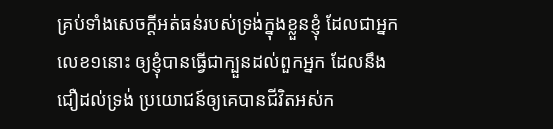គ្រប់ទាំងសេចក្ដីអត់ធន់របស់ទ្រង់ក្នុងខ្លួនខ្ញុំ ដែលជាអ្នកលេខ១នោះ ឲ្យខ្ញុំបានធ្វើជាក្បួនដល់ពួកអ្នក ដែលនឹងជឿដល់ទ្រង់ ប្រយោជន៍ឲ្យគេបានជីវិតអស់ក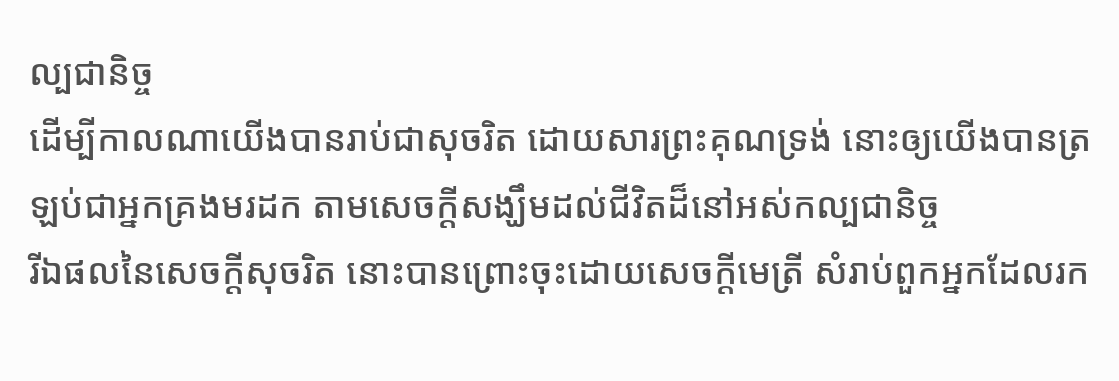ល្បជានិច្ច
ដើម្បីកាលណាយើងបានរាប់ជាសុចរិត ដោយសារព្រះគុណទ្រង់ នោះឲ្យយើងបានត្រឡប់ជាអ្នកគ្រងមរដក តាមសេចក្ដីសង្ឃឹមដល់ជីវិតដ៏នៅអស់កល្បជានិច្ច
រីឯផលនៃសេចក្ដីសុចរិត នោះបានព្រោះចុះដោយសេចក្ដីមេត្រី សំរាប់ពួកអ្នកដែលរក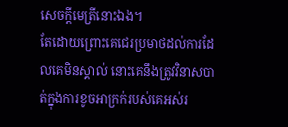សេចក្ដីមេត្រីនោះឯង។
តែដោយព្រោះគេជេរប្រមាថដល់ការដែលគេមិនស្គាល់ នោះគេនឹងត្រូវវិនាសបាត់ក្នុងការខូចអាក្រក់របស់គេអស់រ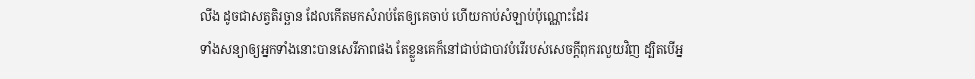លីង ដូចជាសត្វតិរច្ឆាន ដែលកើតមកសំរាប់តែឲ្យគេចាប់ ហើយកាប់សំឡាប់ប៉ុណ្ណោះដែរ
ទាំងសន្យាឲ្យអ្នកទាំងនោះបានសេរីភាពផង តែខ្លួនគេក៏នៅជាប់ជាបាវបំរើរបស់សេចក្ដីពុករលួយវិញ ដ្បិតបើអ្ន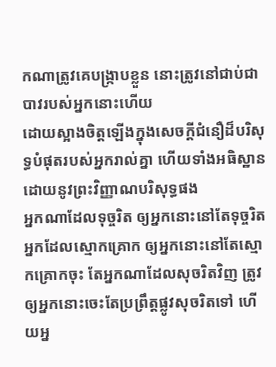កណាត្រូវគេបង្ក្រាបខ្លួន នោះត្រូវនៅជាប់ជាបាវរបស់អ្នកនោះហើយ
ដោយស្អាងចិត្តឡើងក្នុងសេចក្ដីជំនឿដ៏បរិសុទ្ធបំផុតរបស់អ្នករាល់គ្នា ហើយទាំងអធិស្ឋាន ដោយនូវព្រះវិញ្ញាណបរិសុទ្ធផង
អ្នកណាដែលទុច្ចរិត ឲ្យអ្នកនោះនៅតែទុច្ចរិត អ្នកដែលស្មោកគ្រោក ឲ្យអ្នកនោះនៅតែស្មោកគ្រោកចុះ តែអ្នកណាដែលសុចរិតវិញ ត្រូវឲ្យអ្នកនោះចេះតែប្រព្រឹត្តផ្លូវសុចរិតទៅ ហើយអ្ន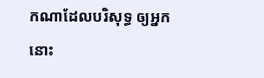កណាដែលបរិសុទ្ធ ឲ្យអ្នកនោះ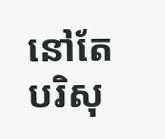នៅតែបរិសុ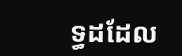ទ្ធដដែល